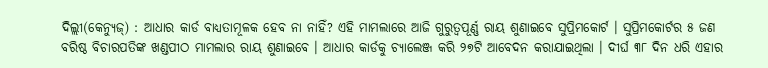ଦିଲ୍ଲୀ(କେନ୍ଯୁଜ୍) : ଆଧାର କାର୍ଡ ବାଧ୍ୟତାମୂଳକ ହେବ ନା ନାହିଁ? ଏହି ମାମଲାରେ ଆଜି ଗୁରୁତ୍ୱପୂର୍ଣ୍ଣ ରାୟ ଶୁଣାଇବେ ସୁପ୍ରିମକୋର୍ଟ । ସୁପ୍ରିମକୋର୍ଟର ୫ ଜଣ ବରିଷ୍ଠ ବିଚାରପତିଙ୍କ ଖଣ୍ଡପୀଠ ମାମଲାର ରାୟ ଶୁଣାଇବେ । ଆଧାର କାର୍ଡକୁ ଚ୍ୟାଲେଞ୍ଜ କରି ୨୭ଟି ଆବେଦନ କରାଯାଇଥିଲା । ଦୀର୍ଘ ୩୮ ଦିନ ଧରି ଏହାର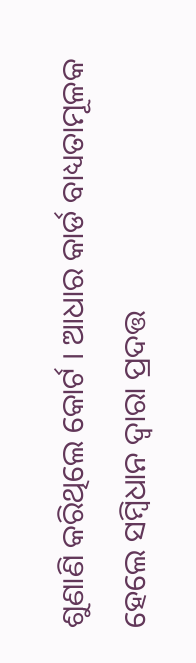ଶୁଣାଣି କରିଥିଲେ କୋର୍ଟ । ଆଧାର କାର୍ଡ ବାଧ୍ୟତାମୂଳକ ହେଲେ ସମ୍ବିଧାନ ଦ୍ୱାରା ପ୍ରଦତ୍ତ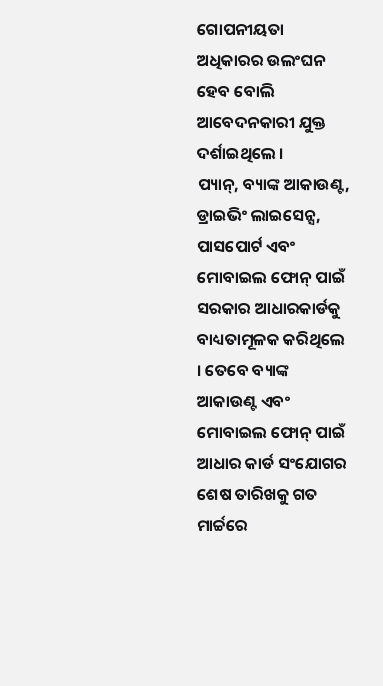ଗୋପନୀୟତା ଅଧିକାରର ଉଲଂଘନ ହେବ ବୋଲି ଆବେଦନକାରୀ ଯୁକ୍ତ ଦର୍ଶାଇଥିଲେ ।
ପ୍ୟାନ୍, ବ୍ୟାଙ୍କ ଆକାଉଣ୍ଟ, ଡ୍ରାଇଭିଂ ଲାଇସେନ୍ସ, ପାସପୋର୍ଟ ଏବଂ ମୋବାଇଲ ଫୋନ୍ ପାଇଁ ସରକାର ଆଧାରକାର୍ଡକୁ ବାଧ୍ୟତାମୂଳକ କରିଥିଲେ । ତେବେ ବ୍ୟାଙ୍କ ଆକାଉଣ୍ଟ ଏବଂ ମୋବାଇଲ ଫୋନ୍ ପାଇଁ ଆଧାର କାର୍ଡ ସଂଯୋଗର ଶେଷ ତାରିଖକୁ ଗତ ମାର୍ଚ୍ଚରେ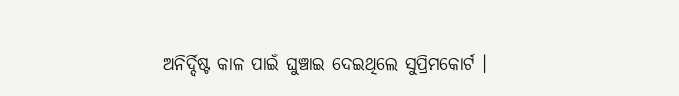ଅନିର୍ଦ୍ଦିଷ୍ଟ କାଳ ପାଇଁ ଘୁଞ୍ଚାଇ ଦେଇଥିଲେ ସୁପ୍ରିମକୋର୍ଟ ।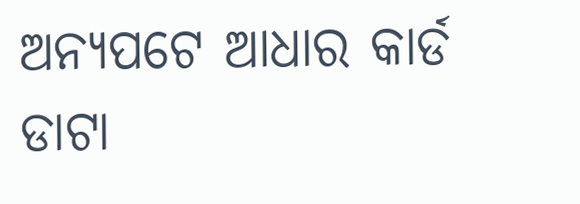ଅନ୍ୟପଟେ ଆଧାର କାର୍ଡ ଡାଟା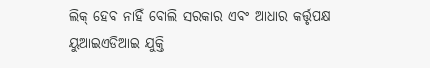ଲିକ୍ ହେବ ନାହିଁ ବୋଲି ସରକାର ଏବଂ ଆଧାର କର୍ତ୍ତୃପକ୍ଷ ୟୁଆଇଏଡିଆଇ ଯୁକ୍ତି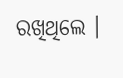ରଖିଥିଲେ ।